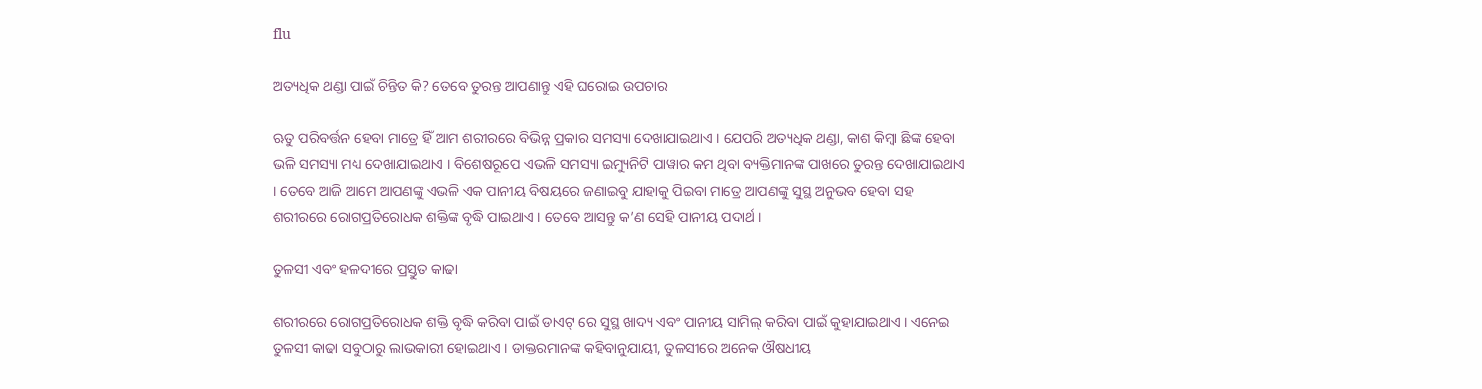flu

ଅତ୍ୟଧିକ ଥଣ୍ଡା ପାଇଁ ଚିନ୍ତିତ କି? ତେବେ ତୁରନ୍ତ ଆପଣାନ୍ତୁ ଏହି ଘରୋଇ ଉପଚାର

ଋତୁ ପରିବର୍ତ୍ତନ ହେବା ମାତ୍ରେ ହିଁ ଆମ ଶରୀରରେ ବିଭିନ୍ନ ପ୍ରକାର ସମସ୍ୟା ଦେଖାଯାଇଥାଏ । ଯେପରି ଅତ୍ୟଧିକ ଥଣ୍ଡା, କାଶ କିମ୍ବା ଛିଙ୍କ ହେବା ଭଳି ସମସ୍ୟା ମଧ୍ୟ ଦେଖାଯାଇଥାଏ । ବିଶେଷରୂପେ ଏଭଳି ସମସ୍ୟା ଇମ୍ୟୁନିଟି ପାୱାର କମ ଥିବା ବ୍ୟକ୍ତିମାନଙ୍କ ପାଖରେ ତୁରନ୍ତ ଦେଖାଯାଇଥାଏ । ତେବେ ଆଜି ଆମେ ଆପଣଙ୍କୁ ଏଭଳି ଏକ ପାନୀୟ ବିଷୟରେ ଜଣାଇବୁ ଯାହାକୁ ପିଇବା ମାତ୍ରେ ଆପଣଙ୍କୁ ସୁସ୍ଥ ଅନୁଭବ ହେବା ସହ ଶରୀରରେ ରୋଗପ୍ରତିରୋଧକ ଶକ୍ତିଙ୍କ ବୃଦ୍ଧି ପାଇଥାଏ । ତେବେ ଆସନ୍ତୁ କ’ଣ ସେହି ପାନୀୟ ପଦାର୍ଥ ।

ତୁଳସୀ ଏବଂ ହଳଦୀରେ ପ୍ରସ୍ତୁତ କାଢା

ଶରୀରରେ ରୋଗପ୍ରତିରୋଧକ ଶକ୍ତି ବୃଦ୍ଧି କରିବା ପାଇଁ ଡାଏଟ୍ ରେ ସୁସ୍ଥ ଖାଦ୍ୟ ଏବଂ ପାନୀୟ ସାମିଲ୍ କରିବା ପାଇଁ କୁହାଯାଇଥାଏ । ଏନେଇ ତୁଳସୀ କାଢା ସବୁଠାରୁ ଲାଭକାରୀ ହୋଇଥାଏ । ଡାକ୍ତରମାନଙ୍କ କହିବାନୁଯାୟୀ, ତୁଳସୀରେ ଅନେକ ଔଷଧୀୟ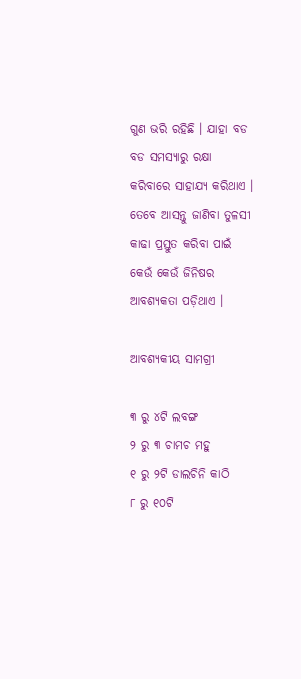ଗୁଣ ଭରି ରହିଛି । ଯାହା ବଡ ବଡ ସମସ୍ୟାରୁ ରକ୍ଷା କରିବାରେ ସାହାଯ୍ୟ କରିଥାଏ । ତେବେ ଆସନ୍ତୁ ଜାଣିବା ତୁଳସୀ କାଢା ପ୍ରସ୍ତୁତ କରିବା ପାଇଁ କେଉଁ କେଉଁ ଜିନିଷର ଆବଶ୍ୟକତା ପଡ଼ିଥାଏ ।

ଆବଶ୍ୟକୀୟ ସାମଗ୍ରୀ

୩ ରୁ ୪ଟି ଲବଙ୍ଗ
୨ ରୁ ୩ ଚାମଚ ମହୁ
୧ ରୁ ୨ଟି ଡାଲଚିନି କାଠି
୮ ରୁ ୧୦ଟି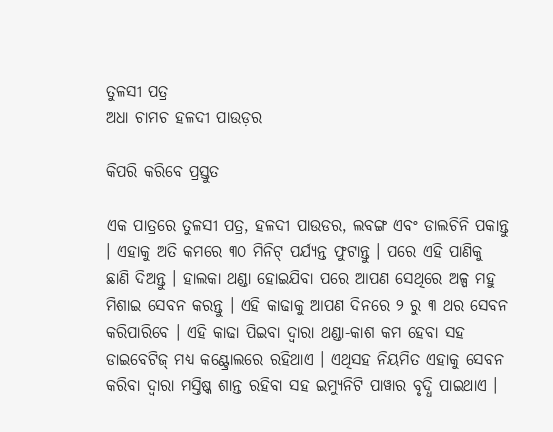ତୁଳସୀ ପତ୍ର
ଅଧା ଚାମଚ ହଳଦୀ ପାଉଡ଼ର

କିପରି କରିବେ ପ୍ରସ୍ତୁତ

ଏକ ପାତ୍ରରେ ତୁଳସୀ ପତ୍ର, ହଳଦୀ ପାଉଡର, ଲବଙ୍ଗ ଏବଂ ଡାଲଚିନି ପକାନ୍ତୁ । ଏହାକୁ ଅତି କମରେ ୩୦ ମିନିଟ୍ ପର୍ଯ୍ୟନ୍ତ ଫୁଟାନ୍ତୁ । ପରେ ଏହି ପାଣିକୁ ଛାଣି ଦିଅନ୍ତୁ । ହାଲକା ଥଣ୍ଡା ହୋଇଯିବା ପରେ ଆପଣ ସେଥିରେ ଅଳ୍ପ ମହୁ ମିଶାଇ ସେବନ କରନ୍ତୁ । ଏହି କାଢାକୁ ଆପଣ ଦିନରେ ୨ ରୁ ୩ ଥର ସେବନ କରିପାରିବେ । ଏହି କାଢା ପିଇବା ଦ୍ୱାରା ଥଣ୍ଡା-କାଶ କମ ହେବା ସହ ଡାଇବେଟିଜ୍ ମଧ୍ୟ କଣ୍ଟ୍ରୋଲରେ ରହିଥାଏ । ଏଥିସହ ନିୟମିତ ଏହାକୁ ସେବନ କରିବା ଦ୍ୱାରା ମସ୍ତିଷ୍କ ଶାନ୍ତ ରହିବା ସହ ଇମ୍ୟୁନିଟି ପାୱାର ବୃଦ୍ଧି ପାଇଥାଏ ।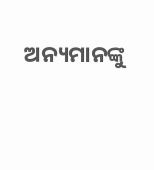ଅନ୍ୟମାନଙ୍କୁ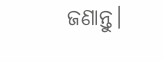ଜଣାନ୍ତୁ।